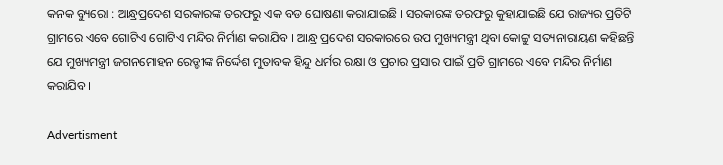କନକ ବ୍ୟୁରୋ : ଆନ୍ଧ୍ରପ୍ରଦେଶ ସରକାରଙ୍କ ତରଫରୁ ଏକ ବଡ ଘୋଷଣା କରାଯାଇଛି । ସରକାରଙ୍କ ତରଫରୁ କୁହାଯାଇଛି ଯେ ରାଜ୍ୟର ପ୍ରତିଟି ଗ୍ରାମରେ ଏବେ ଗୋଟିଏ ଗୋଟିଏ ମନ୍ଦିର ନିର୍ମାଣ କରାଯିବ । ଆନ୍ଧ୍ର ପ୍ରଦେଶ ସରକାରରେ ଉପ ମୁଖ୍ୟମନ୍ତ୍ରୀ ଥିବା କୋଟ୍ଟୁ ସତ୍ୟନାରାୟଣ କହିଛନ୍ତି ଯେ ମୁଖ୍ୟମନ୍ତ୍ରୀ ଜଗନମୋହନ ରେଡ୍ଡୀଙ୍କ ନିର୍ଦ୍ଦେଶ ମୁତାବକ ହିନ୍ଦୁ ଧର୍ମର ରକ୍ଷା ଓ ପ୍ରଚାର ପ୍ରସାର ପାଇଁ ପ୍ରତି ଗ୍ରାମରେ ଏବେ ମନ୍ଦିର ନିର୍ମାଣ କରାଯିବ ।

Advertisment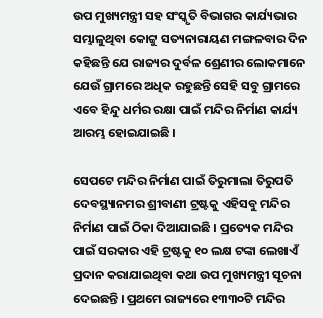ଉପ ମୁଖ୍ୟମନ୍ତ୍ରୀ ସହ ସଂସ୍କୃତି ବିଭାଗର କାର୍ଯ୍ୟଭାର ସମ୍ଭାଳୁଥିବା କୋଟ୍ଟୁ ସତ୍ୟନାରାୟଣ ମଙ୍ଗଳବାର ଦିନ କହିଛନ୍ତି ଯେ ରାଜ୍ୟର ଦୁର୍ବଳ ଶ୍ରେଣୀର ଲୋକମାନେ ଯେଉଁ ଗ୍ରାମରେ ଅଧିକ ରହୁଛନ୍ତି ସେହି ସବୁ ଗ୍ରାମରେ ଏବେ ହିନ୍ଦୁ ଧର୍ମର ରକ୍ଷା ପାଇଁ ମନ୍ଦିର ନିର୍ମାଣ କାର୍ଯ୍ୟ ଆରମ୍ଭ ହୋଇଯାଇଛି ।

ସେପଟେ ମନ୍ଦିର ନିର୍ମାଣ ପାଇଁ ତିରୁମାଲା ତିରୁପତି ଦେବସ୍ଥ୍ୟାନମର ଶ୍ରୀବାଣୀ ଟ୍ରଷ୍ଟକୁ ଏହିସବୁ ମନ୍ଦିର ନିର୍ମାଣ ପାଇଁ ଠିକା ଦିଆଯାଇଛି । ପ୍ରତ୍ୟେକ ମନ୍ଦିର ପାଇଁ ସରକାର ଏହି ଟ୍ରଷ୍ଟକୁ ୧୦ ଲକ୍ଷ ଟଙ୍କା ଲେଖାଏଁ ପ୍ରଦାନ କରାଯାଇଥିବା କଥା ଉପ ମୁଖ୍ୟମନ୍ତ୍ରୀ ସୂଚନା ଦେଇଛନ୍ତି । ପ୍ରଥମେ ରାଜ୍ୟରେ ୧୩୩୦ଟି ମନ୍ଦିର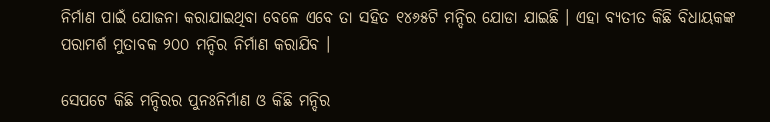ନିର୍ମାଣ ପାଇଁ ଯୋଜନା କରାଯାଇଥିବା ବେଳେ ଏବେ ତା ସହିତ ୧୪୬୫ଟି ମନ୍ଦିର ଯୋଡା ଯାଇଛି । ଏହା ବ୍ୟତୀତ କିଛି ବିଧାୟକଙ୍କ ପରାମର୍ଶ ମୁତାବକ ୨୦୦ ମନ୍ଦିର ନିର୍ମାଣ କରାଯିବ ।

ସେପଟେ କିଛି ମନ୍ଦିରର ପୁନଃନିର୍ମାଣ ଓ କିଛି ମନ୍ଦିର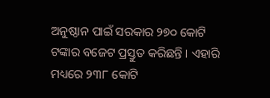ଅନୁଷ୍ଠାନ ପାଇଁ ସରକାର ୨୭୦ କୋଟି ଟଙ୍କାର ବଜେଟ ପ୍ରସ୍ତୁତ କରିଛନ୍ତି । ଏହାରି ମଧ୍ୟରେ ୨୩୮ କୋଟି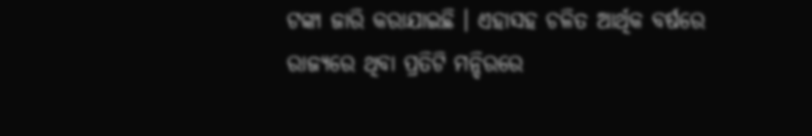ଟଙ୍କା ଜାରି କରାଯାଇଛି । ଏହାସହ ଚଳିତ ଆର୍ଥିକ ବର୍ଷରେ ରାଜ୍ୟରେ ଥିବା ପ୍ରତିଟି ମନ୍ଦିରରେ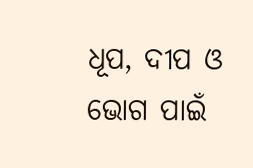ଧୂପ, ଦୀପ ଓ ଭୋଗ ପାଇଁ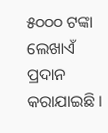୫୦୦୦ ଟଙ୍କା ଲେଖାଏଁ ପ୍ରଦାନ କରାଯାଇଛି ।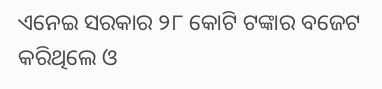ଏନେଇ ସରକାର ୨୮ କୋଟି ଟଙ୍କାର ବଜେଟ କରିଥିଲେ ଓ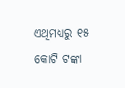ଏଥିମଧ୍ୟରୁ ୧୫ କୋଟି ଟଙ୍କା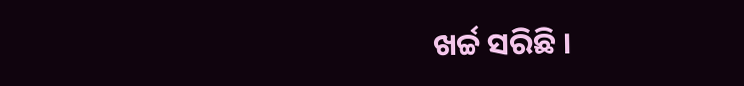ଖର୍ଚ୍ଚ ସରିଛି ।